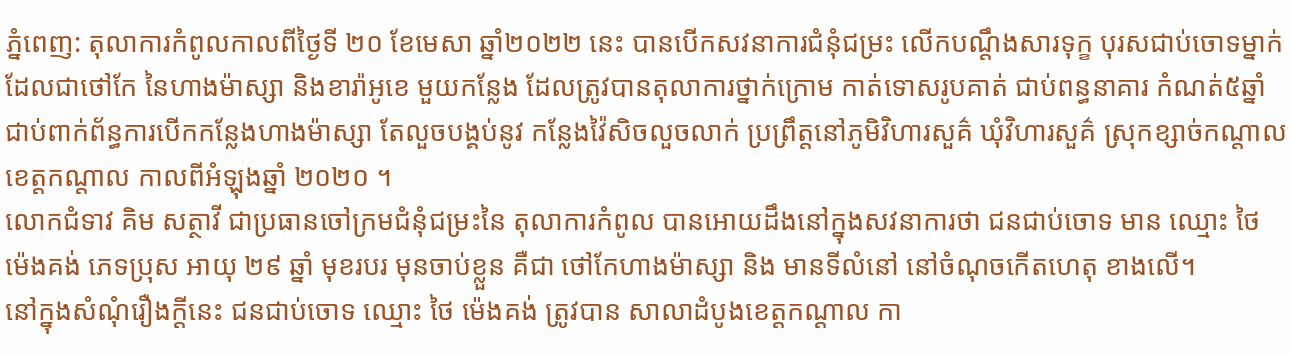ភ្នំពេញ: តុលាការកំពូលកាលពីថ្ងៃទី ២០ ខែមេសា ឆ្នាំ២០២២ នេះ បានបើកសវនាការជំនុំជម្រះ លើកបណ្តឹងសារទុក្ខ បុរសជាប់ចោទម្នាក់ ដែលជាថៅកែ នៃហាងម៉ាស្សា និងខារ៉ាអូខេ មួយកន្លែង ដែលត្រូវបានតុលាការថ្នាក់ក្រោម កាត់ទោសរូបគាត់ ជាប់ពន្ធនាគារ កំណត់៥ឆ្នាំ ជាប់ពាក់ព័ន្ធការបើកកន្លែងហាងម៉ាស្សា តែលួចបង្គប់នូវ កន្លែងវ៉ៃសិចលួចលាក់ ប្រព្រឹត្តនៅភូមិវិហារសួគ៌ ឃុំវិហារសួគ៌ ស្រុកខ្សាច់កណ្តាល ខេត្តកណ្តាល កាលពីអំឡុងឆ្នាំ ២០២០ ។
លោកជំទាវ គិម សត្ថាវី ជាប្រធានចៅក្រមជំនុំជម្រះនៃ តុលាការកំពូល បានអោយដឹងនៅក្នុងសវនាការថា ជនជាប់ចោទ មាន ឈ្មោះ ថៃ ម៉េងគង់ ភេទប្រុស អាយុ ២៩ ឆ្នាំ មុខរបរ មុនចាប់ខ្លួន គឺជា ថៅកែហាងម៉ាស្សា និង មានទីលំនៅ នៅចំណុចកើតហេតុ ខាងលើ។
នៅក្នុងសំណុំរឿងក្តីនេះ ជនជាប់ចោទ ឈ្មោះ ថៃ ម៉េងគង់ ត្រូវបាន សាលាដំបូងខេត្តកណ្តាល កា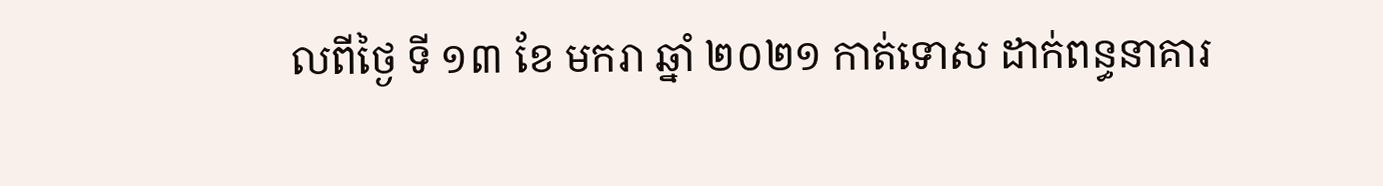លពីថ្ងៃ ទី ១៣ ខែ មករា ឆ្នាំ ២០២១ កាត់ទោស ដាក់ពន្ធនាគារ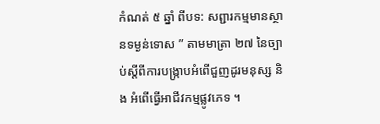កំណត់ ៥ ឆ្នាំ ពីបទ: សព្ជារកម្មមានស្ថានទម្ងន់ទោស ” តាមមាត្រា ២៧ នៃច្បាប់ស្តីពីការបង្ក្រាបអំពើជួញដូរមនុស្ស និង អំពើធ្វើអាជីវកម្មផ្លូវភេទ ។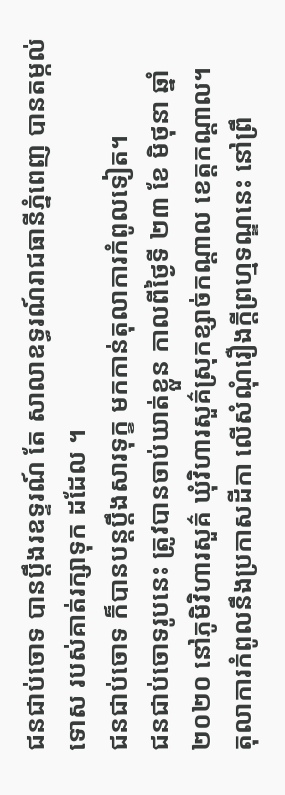ជនជាប់ចោទ បានប្តឹងរឧទ្ទរណ៍ តែ សាលាឧទ្ធរណ៍រាជធានីភ្នំពេញ បានតម្កល់ទោស របស់គាត់រក្សាទុក ដដែល ។
ជនជាប់ចោទ ក៏បានបន្តប្តឹងសារទុក្ខ មកកាន់តុលាការកំពូលទៀត។
ជនជាប់ចោទរូបនេះ ត្រូវបានចាប់ឃាត់ខ្លួន កាលពីថ្ងៃទី ២៣ ខែ មិថុនា ឆ្នាំ ២០២០ នៅភូមិវិហារសួគ៌ ឃុំវិហារសួគ៌ស្រុកខ្សាច់កណ្តាល ខេត្តកណ្តាល។
តុលាការកំពូលនឹងប្រកាសដីកា លើសំណុំរឿងក្តីព្រហ្មទណ្ឌនេះ នៅព្រឹ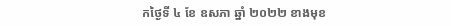កថ្ងៃទី ៤ ខែ ឧសភា ឆ្នាំ ២០២២ ខាងមុខ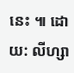នេះ ៕ ដោយ: លីហ្សា